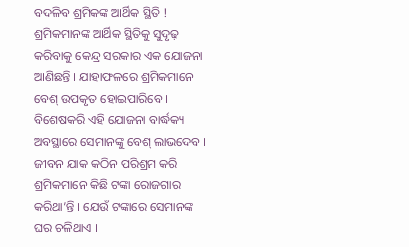ବଦଳିବ ଶ୍ରମିକଙ୍କ ଆର୍ଥିକ ସ୍ଥିତି ! ଶ୍ରମିକମାନଙ୍କ ଆର୍ଥିକ ସ୍ଥିତିକୁ ସୁଦୃଢ଼ କରିବାକୁ କେନ୍ଦ୍ର ସରକାର ଏକ ଯୋଜନା ଆଣିଛନ୍ତି । ଯାହାଫଳରେ ଶ୍ରମିକମାନେ ବେଶ୍ ଉପକୃତ ହୋଇପାରିବେ । ବିଶେଷକରି ଏହି ଯୋଜନା ବାର୍ଦ୍ଧକ୍ୟ ଅବସ୍ଥାରେ ସେମାନଙ୍କୁ ବେଶ୍ ଲାଭଦେବ । ଜୀବନ ଯାକ କଠିନ ପରିଶ୍ରମ କରି ଶ୍ରମିକମାନେ କିଛି ଟଙ୍କା ରୋଜଗାର କରିଥା’ନ୍ତି । ଯେଉଁ ଟଙ୍କାରେ ସେମାନଙ୍କ ଘର ଚଳିଥାଏ ।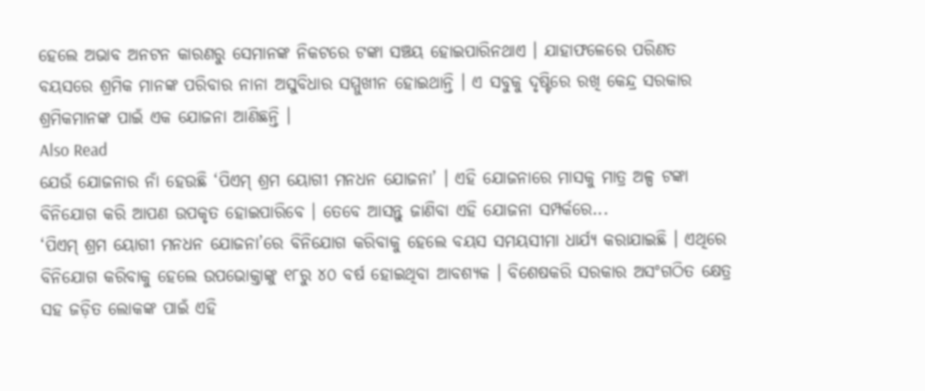ହେଲେ ଅଭାବ ଅନଟନ କାରଣରୁ ସେମାନଙ୍କ ନିକଟରେ ଟଙ୍କା ସଞ୍ଚୟ ହୋଇପାରିନଥାଏ । ଯାହାଫଳେରେ ପରିଣତ ବୟସରେ ଶ୍ରମିକ ମାନଙ୍କ ପରିବାର ନାନା ଅସୁବିଧାର ସମ୍ମୁଖୀନ ହୋଇଥାନ୍ତି । ଏ ସବୁକୁ ଦୃଷ୍ଟିରେ ରଖି କେନ୍ଦ୍ର ସରକାର ଶ୍ରମିକମାନଙ୍କ ପାଇଁ ଏକ ଯୋଜନା ଆଣିଛନ୍ତି ।
Also Read
ଯେଉଁ ଯୋଜନାର ନାଁ ହେଉଛି ‘ପିଏମ୍ ଶ୍ରମ ୟୋଗୀ ମନଧନ ଯୋଜନା’ । ଏହି ଯୋଜନାରେ ମାସକୁ ମାତ୍ର ଅଳ୍ପ ଟଙ୍କା ବିନିଯୋଗ କରି ଆପଣ ଉପକୃତ ହୋଇପାରିବେ । ତେବେ ଆସନ୍ତୁ ଜାଣିବା ଏହି ଯୋଜନା ସମ୍ପର୍କରେ...
‘ପିଏମ୍ ଶ୍ରମ ୟୋଗୀ ମନଧନ ଯୋଜନା’ରେ ବିନିଯୋଗ କରିବାକୁ ହେଲେ ବୟସ ସମୟସୀମା ଧାର୍ଯ୍ୟ କରାଯାଇଛି । ଏଥିରେ ବିନିଯୋଗ କରିବାକୁ ହେଲେ ଉପଭୋକ୍ତାଙ୍କୁ ୧୮ରୁ ୪୦ ବର୍ଷ ହୋଇଥିବା ଆବଶ୍ୟକ । ବିଶେଷକରି ସରକାର ଅସଂଗଠିତ କ୍ଷେତ୍ର ସହ ଜଡ଼ିତ ଲୋକଙ୍କ ପାଇଁ ଏହି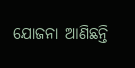ଯୋଜନା ଆଣିଛନ୍ତି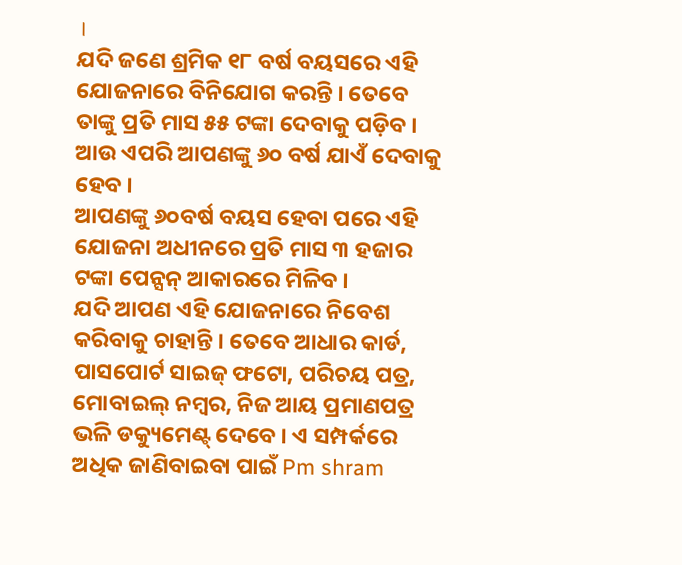।
ଯଦି ଜଣେ ଶ୍ରମିକ ୧୮ ବର୍ଷ ବୟସରେ ଏହି ଯୋଜନାରେ ବିନିଯୋଗ କରନ୍ତି । ତେବେ ତାଙ୍କୁ ପ୍ରତି ମାସ ୫୫ ଟଙ୍କା ଦେବାକୁ ପଡ଼ିବ । ଆଉ ଏପରି ଆପଣଙ୍କୁ ୬୦ ବର୍ଷ ଯାଏଁ ଦେବାକୁ ହେବ ।
ଆପଣଙ୍କୁ ୬୦ବର୍ଷ ବୟସ ହେବା ପରେ ଏହି ଯୋଜନା ଅଧୀନରେ ପ୍ରତି ମାସ ୩ ହଜାର ଟଙ୍କା ପେନ୍ସନ୍ ଆକାରରେ ମିଳିବ ।
ଯଦି ଆପଣ ଏହି ଯୋଜନାରେ ନିବେଶ କରିବାକୁ ଚାହାନ୍ତି । ତେବେ ଆଧାର କାର୍ଡ, ପାସପୋର୍ଟ ସାଇଜ୍ ଫଟୋ, ପରିଚୟ ପତ୍ର, ମୋବାଇଲ୍ ନମ୍ବର, ନିଜ ଆୟ ପ୍ରମାଣପତ୍ର ଭଳି ଡକ୍ୟୁମେଣ୍ଟ୍ ଦେବେ । ଏ ସମ୍ପର୍କରେ ଅଧିକ ଜାଣିବାଇବା ପାଇଁ Pm shram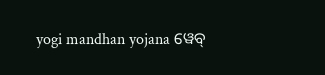yogi mandhan yojana ୱେବ୍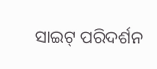ସାଇଟ୍ ପରିଦର୍ଶନ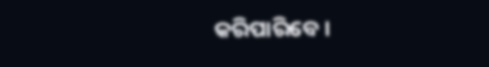କରିପାରିବେ ।